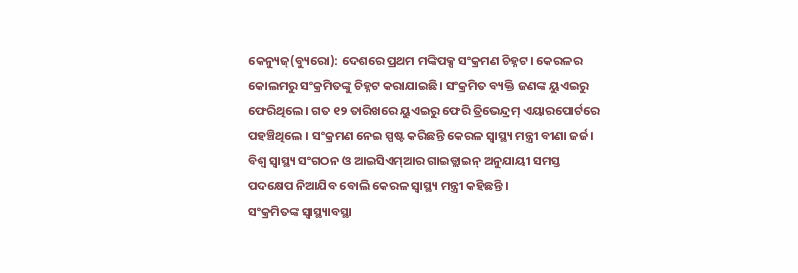କେନ୍ୟୁଜ୍(ବ୍ୟୁରୋ): ଦେଶରେ ପ୍ରଥମ ମଙ୍କିପକ୍ସ ସଂକ୍ରମଣ ଚିହ୍ନଟ। କେରଳର କୋଲମରୁ ସଂକ୍ରମିତଙ୍କୁ ଚିହ୍ନଟ କରାଯାଇଛି। ସଂକ୍ରମିତ ବ୍ୟକ୍ତି ଜଣଙ୍କ ୟୁଏଇରୁ ଫେରିଥିଲେ। ଗତ ୧୨ ତାରିଖରେ ୟୁଏଇରୁ ଫେରି ତ୍ରିଭେନ୍ଦ୍ରମ୍ ଏୟାରପୋର୍ଟରେ ପହଞ୍ଚିଥିଲେ । ସଂକ୍ରମଣ ନେଇ ସ୍ପଷ୍ଟ କରିଛନ୍ତି କେରଳ ସ୍ୱାସ୍ଥ୍ୟ ମନ୍ତ୍ରୀ ବୀଣା ଜର୍ଜ। ବିଶ୍ୱ ସ୍ୱାସ୍ଥ୍ୟ ସଂଗଠନ ଓ ଆଇସିଏମ୍ଆର ଗାଇଡ୍ଲାଇନ୍ ଅନୁଯାୟୀ ସମସ୍ତ ପଦକ୍ଷେପ ନିଆଯିବ ବୋଲି କେରଳ ସ୍ୱାସ୍ଥ୍ୟ ମନ୍ତ୍ରୀ କହିଛନ୍ତି ।
ସଂକ୍ରମିତଙ୍କ ସ୍ୱାସ୍ଥ୍ୟାବସ୍ଥା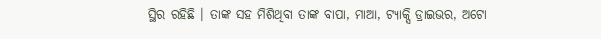ସ୍ଥିର ରହିଛି । ତାଙ୍କ ସହ ମିଶିଥିବା ତାଙ୍କ ବାପା, ମାଆ, ଟ୍ୟାକ୍ସି ଡ୍ରାଇଭର, ଅଟୋ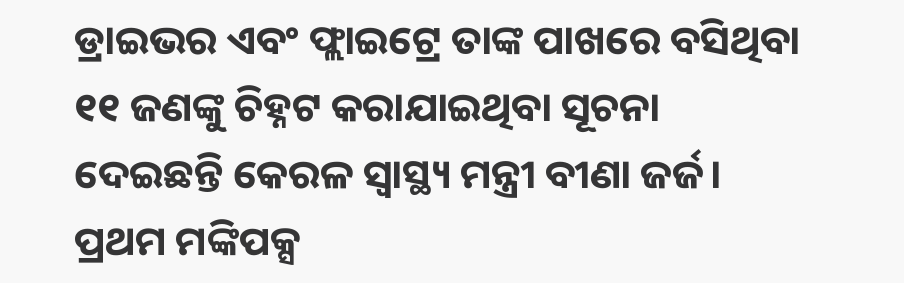ଡ୍ରାଇଭର ଏବଂ ଫ୍ଲାଇଟ୍ରେ ତାଙ୍କ ପାଖରେ ବସିଥିବା ୧୧ ଜଣଙ୍କୁ ଚିହ୍ନଟ କରାଯାଇଥିବା ସୂଚନା ଦେଇଛନ୍ତି କେରଳ ସ୍ୱାସ୍ଥ୍ୟ ମନ୍ତ୍ରୀ ବୀଣା ଜର୍ଜ। ପ୍ରଥମ ମଙ୍କିପକ୍ସ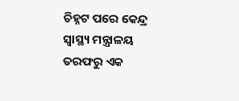ଚିହ୍ନଟ ପରେ କେନ୍ଦ୍ର ସ୍ୱାସ୍ଥ୍ୟ ମନ୍ତ୍ରାଳୟ ତରଫରୁ ଏକ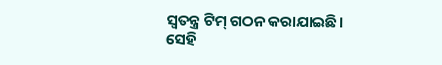ସ୍ୱତନ୍ତ୍ର ଟିମ୍ ଗଠନ କରାଯାଇଛି। ସେହି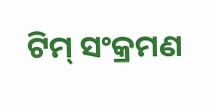ଟିମ୍ ସଂକ୍ରମଣ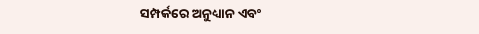ସମ୍ପର୍କରେ ଅନୁଧ୍ୟାନ ଏବଂ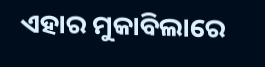ଏହାର ମୁକାବିଲାରେ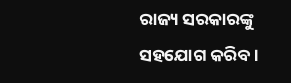ରାଜ୍ୟ ସରକାରଙ୍କୁ ସହଯୋଗ କରିବ ।